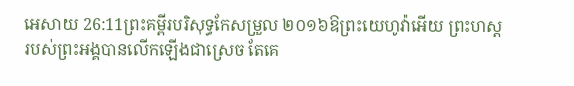អេសាយ 26:11ព្រះគម្ពីរបរិសុទ្ធកែសម្រួល ២០១៦ឱព្រះយេហូវ៉ាអើយ ព្រះហស្តរបស់ព្រះអង្គបានលើកឡើងជាស្រេច តែគេ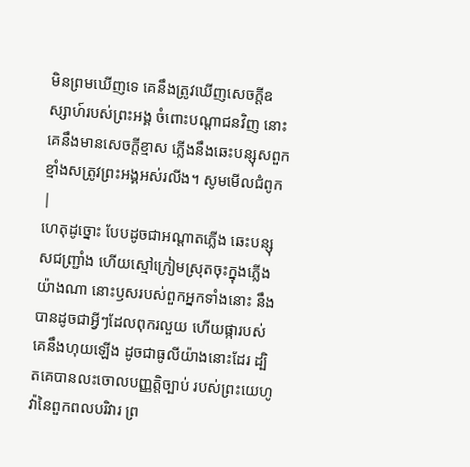មិនព្រមឃើញទេ គេនឹងត្រូវឃើញសេចក្ដីឧស្សាហ៍របស់ព្រះអង្គ ចំពោះបណ្ដាជនវិញ នោះគេនឹងមានសេចក្ដីខ្មាស ភ្លើងនឹងឆេះបន្សុសពួកខ្មាំងសត្រូវព្រះអង្គអស់រលីង។ សូមមើលជំពូក |
ហេតុដូច្នោះ បែបដូចជាអណ្ដាតភ្លើង ឆេះបន្សុសជញ្ជ្រាំង ហើយស្មៅក្រៀមស្រុតចុះក្នុងភ្លើងយ៉ាងណា នោះឫសរបស់ពួកអ្នកទាំងនោះ នឹងបានដូចជាអ្វីៗដែលពុករលួយ ហើយផ្ការបស់គេនឹងហុយឡើង ដូចជាធូលីយ៉ាងនោះដែរ ដ្បិតគេបានលះចោលបញ្ញត្តិច្បាប់ របស់ព្រះយេហូវ៉ានៃពួកពលបរិវារ ព្រ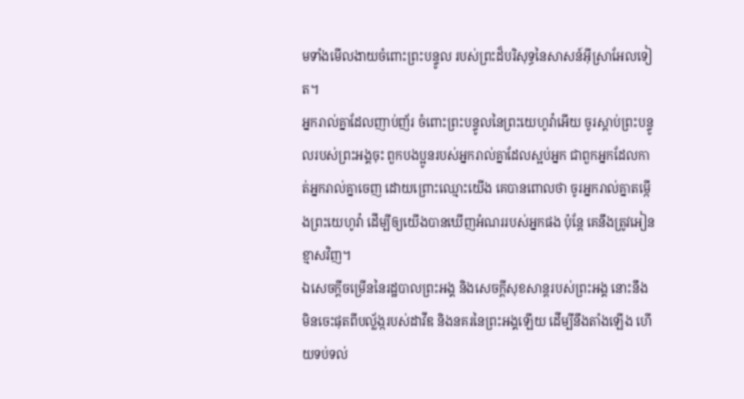មទាំងមើលងាយចំពោះព្រះបន្ទូល របស់ព្រះដ៏បរិសុទ្ធនៃសាសន៍អ៊ីស្រាអែលទៀត។
អ្នករាល់គ្នាដែលញាប់ញ័រ ចំពោះព្រះបន្ទូលនៃព្រះយេហូវ៉ាអើយ ចូរស្តាប់ព្រះបន្ទូលរបស់ព្រះអង្គចុះ ពួកបងប្អូនរបស់អ្នករាល់គ្នាដែលស្អប់អ្នក ជាពួកអ្នកដែលកាត់អ្នករាល់គ្នាចេញ ដោយព្រោះឈ្មោះយើង គេបានពោលថា ចូរអ្នករាល់គ្នាតម្កើងព្រះយេហូវ៉ា ដើម្បីឲ្យយើងបានឃើញអំណររបស់អ្នកផង ប៉ុន្តែ គេនឹងត្រូវអៀនខ្មាសវិញ។
ឯសេចក្ដីចម្រើននៃរដ្ឋបាលព្រះអង្គ និងសេចក្ដីសុខសាន្តរបស់ព្រះអង្គ នោះនឹងមិនចេះផុតពីបល្ល័ង្ករបស់ដាវីឌ និងនគរនៃព្រះអង្គឡើយ ដើម្បីនឹងតាំងឡើង ហើយទប់ទល់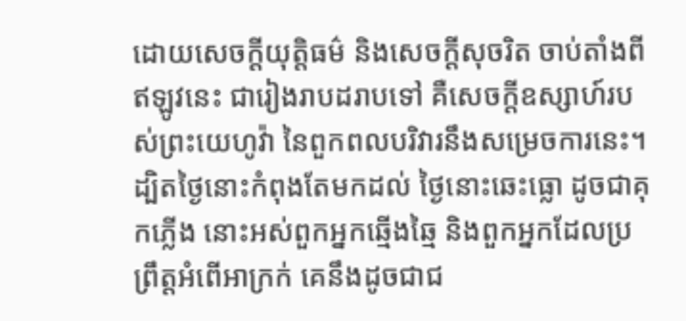ដោយសេចក្ដីយុត្តិធម៌ និងសេចក្ដីសុចរិត ចាប់តាំងពីឥឡូវនេះ ជារៀងរាបដរាបទៅ គឺសេចក្ដីឧស្សាហ៍របស់ព្រះយេហូវ៉ា នៃពួកពលបរិវារនឹងសម្រេចការនេះ។
ដ្បិតថ្ងៃនោះកំពុងតែមកដល់ ថ្ងៃនោះឆេះធ្លោ ដូចជាគុកភ្លើង នោះអស់ពួកអ្នកឆ្មើងឆ្មៃ និងពួកអ្នកដែលប្រព្រឹត្តអំពើអាក្រក់ គេនឹងដូចជាជ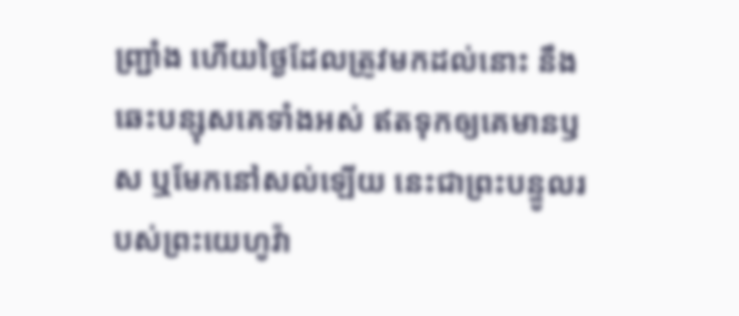ញ្ជ្រាំង ហើយថ្ងៃដែលត្រូវមកដល់នោះ នឹងឆេះបន្សុសគេទាំងអស់ ឥតទុកឲ្យគេមានឫស ឬមែកនៅសល់ឡើយ នេះជាព្រះបន្ទូលរបស់ព្រះយេហូវ៉ា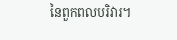នៃពួកពលបរិវារ។